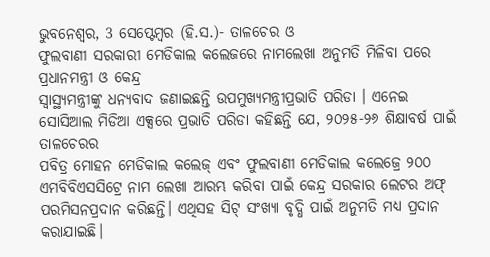ଭୁବନେଶ୍ୱର, 3 ସେପ୍ଟେମ୍ବର (ହି.ସ.)- ତାଳଚେର ଓ
ଫୁଲବାଣୀ ସରକାରୀ ମେଡିକାଲ କଲେଜରେ ନାମଲେଖା ଅନୁମତି ମିଳିବା ପରେ ପ୍ରଧାନମନ୍ତ୍ରୀ ଓ କେନ୍ଦ୍ର
ସ୍ୱାସ୍ଥ୍ୟମନ୍ତ୍ରୀଙ୍କୁ ଧନ୍ୟବାଦ ଜଣାଇଛନ୍ତି ଉପମୁଖ୍ୟମନ୍ତ୍ରୀପ୍ରଭାତି ପରିଡା । ଏନେଇ
ସୋସିଆଲ ମିଡିଆ ଏକ୍ସରେ ପ୍ରଭାତି ପରିଡା କହିଛନ୍ତି ଯେ, ୨୦୨୫-୨୬ ଶିକ୍ଷାବର୍ଷ ପାଇଁ ତାଳଚେରର
ପବିତ୍ର ମୋହନ ମେଡିକାଲ କଲେଜ୍ ଏବଂ ଫୁଲବାଣୀ ମେଡିକାଲ କଲେଜ୍ରେ ୨୦୦ ଏମବିବିଏସସିଟ୍ରେ ନାମ ଲେଖା ଆରମ୍ଭ କରିବା ପାଇଁ କେନ୍ଦ୍ର ସରକାର ଲେଟର ଅଫ୍ ପରମିସନପ୍ରଦାନ କରିଛନ୍ତି। ଏଥିସହ ସିଟ୍ ସଂଖ୍ୟା ବୃଦ୍ଧି ପାଇଁ ଅନୁମତି ମଧ୍ୟ ପ୍ରଦାନ
କରାଯାଇଛି।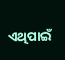ଏଥିପାଇଁ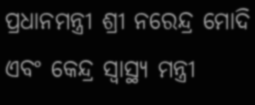ପ୍ରଧାନମନ୍ତ୍ରୀ ଶ୍ରୀ ନରେନ୍ଦ୍ର ମୋଦି ଏବଂ କେନ୍ଦ୍ର ସ୍ୱାସ୍ଥ୍ୟ ମନ୍ତ୍ରୀ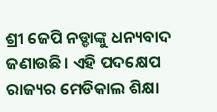ଶ୍ରୀ ଜେପି ନଡ୍ଡାଙ୍କୁ ଧନ୍ୟବାଦ ଜଣାଉଛି। ଏହି ପଦକ୍ଷେପ ରାଜ୍ୟର ମେଡିକାଲ ଶିକ୍ଷା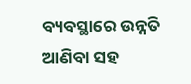ବ୍ୟବସ୍ଥାରେ ଉନ୍ନତି ଆଣିବା ସହ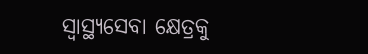ସ୍ୱାସ୍ଥ୍ୟସେବା କ୍ଷେତ୍ରକୁ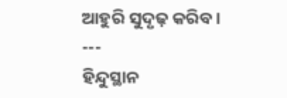ଆହୁରି ସୁଦୃଢ଼ କରିବ।
---
ହିନ୍ଦୁସ୍ଥାନ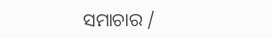ସମାଚାର /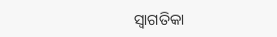ସ୍ୱାଗତିକା